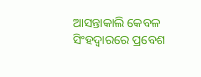ଆସନ୍ତାକାଲି କେବଳ ସିଂହଦ୍ୱାରରେ ପ୍ରବେଶ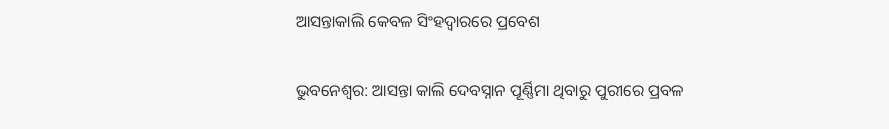ଆସନ୍ତାକାଲି କେବଳ ସିଂହଦ୍ୱାରରେ ପ୍ରବେଶ

ଭୁବନେଶ୍ୱର: ଆସନ୍ତା କାଲି ଦେବସ୍ନାନ ପୂର୍ଣ୍ଣିମା ଥିବାରୁ ପୁରୀରେ ପ୍ରବଳ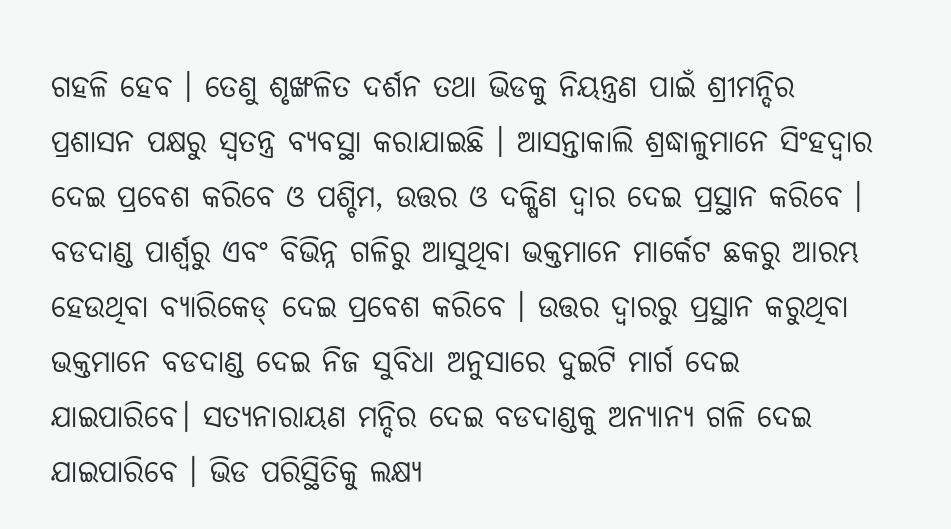ଗହଳି ହେବ । ତେଣୁ ଶୃଙ୍ଖଳିତ ଦର୍ଶନ ତଥା ଭିଡକୁ ନିୟନ୍ତ୍ରଣ ପାଇଁ ଶ୍ରୀମନ୍ଦିର ପ୍ରଶାସନ ପକ୍ଷରୁ ସ୍ୱତନ୍ତ୍ର ବ୍ୟବସ୍ଥା କରାଯାଇଛି । ଆସନ୍ତାକାଲି ଶ୍ରଦ୍ଧାଳୁମାନେ ସିଂହଦ୍ୱାର ଦେଇ ପ୍ରବେଶ କରିବେ ଓ ପଶ୍ଚିମ, ଉତ୍ତର ଓ ଦକ୍ଷିଣ ଦ୍ୱାର ଦେଇ ପ୍ରସ୍ଥାନ କରିବେ ।
ବଡଦାଣ୍ଡ ପାର୍ଶ୍ୱରୁ ଏବଂ ବିଭିନ୍ନ ଗଳିରୁ ଆସୁଥିବା ଭକ୍ତମାନେ ମାର୍କେଟ ଛକରୁ ଆରମ୍ଭ ହେଉଥିବା ବ୍ୟାରିକେଡ୍ ଦେଇ ପ୍ରବେଶ କରିବେ । ଉତ୍ତର ଦ୍ୱାରରୁ ପ୍ରସ୍ଥାନ କରୁଥିବା ଭକ୍ତମାନେ ବଡଦାଣ୍ଡ ଦେଇ ନିଜ ସୁବିଧା ଅନୁସାରେ ଦୁଇଟି ମାର୍ଗ ଦେଇ ଯାଇପାରିବେ। ସତ୍ୟନାରାୟଣ ମନ୍ଦିର ଦେଇ ବଡଦାଣ୍ଡକୁ ଅନ୍ୟାନ୍ୟ ଗଳି ଦେଇ ଯାଇପାରିବେ । ଭିଡ ପରିସ୍ଥିତିକୁ ଲକ୍ଷ୍ୟ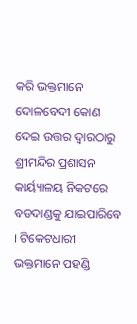କରି ଭକ୍ତମାନେ ଦୋଳବେଦୀ କୋଣ ଦେଇ ଉତ୍ତର ଦ୍ୱାରଠାରୁ ଶ୍ରୀମନ୍ଦିର ପ୍ରଶାସନ କାର୍ୟ୍ୟାଳୟ ନିକଟରେ ବଡଦାଣ୍ଡକୁ ଯାଇପାରିବେ । ଟିକେଟଧାରୀ ଭକ୍ତମାନେ ପହଣ୍ଡି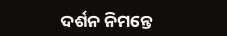ଦର୍ଶନ ନିମନ୍ତେ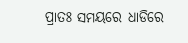ପ୍ରାତଃ ସମୟରେ ଧାଡିରେ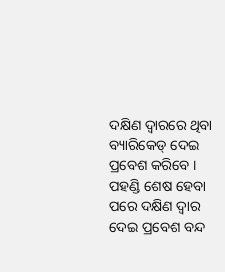ଦକ୍ଷିଣ ଦ୍ୱାରରେ ଥିବା ବ୍ୟାରିକେଡ୍ ଦେଇ ପ୍ରବେଶ କରିବେ । ପହଣ୍ଡି ଶେଷ ହେବା ପରେ ଦକ୍ଷିଣ ଦ୍ୱାର ଦେଇ ପ୍ରବେଶ ବନ୍ଦ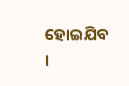ହୋଇଯିବ ।